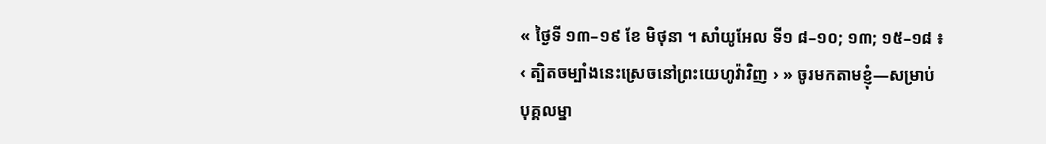« ថ្ងៃទី ១៣–១៩ ខែ មិថុនា ។ សាំយូអែល ទី១ ៨–១០; ១៣; ១៥–១៨ ៖ ‹ ត្បិតចម្បាំងនេះស្រេចនៅព្រះយេហូវ៉ាវិញ › » ចូរមកតាមខ្ញុំ—សម្រាប់បុគ្គលម្នា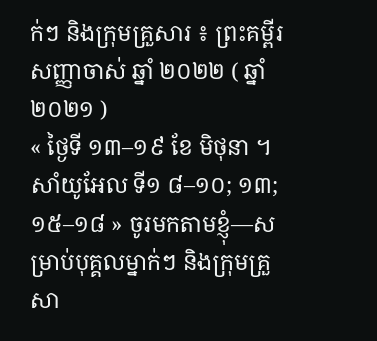ក់ៗ និងក្រុមគ្រួសារ ៖ ព្រះគម្ពីរសញ្ញាចាស់ ឆ្នាំ ២០២២ ( ឆ្នាំ ២០២១ )
« ថ្ងៃទី ១៣–១៩ ខែ មិថុនា ។ សាំយូអែល ទី១ ៨–១០; ១៣; ១៥–១៨ » ចូរមកតាមខ្ញុំ—សម្រាប់បុគ្គលម្នាក់ៗ និងក្រុមគ្រួសា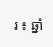រ ៖ ឆ្នាំ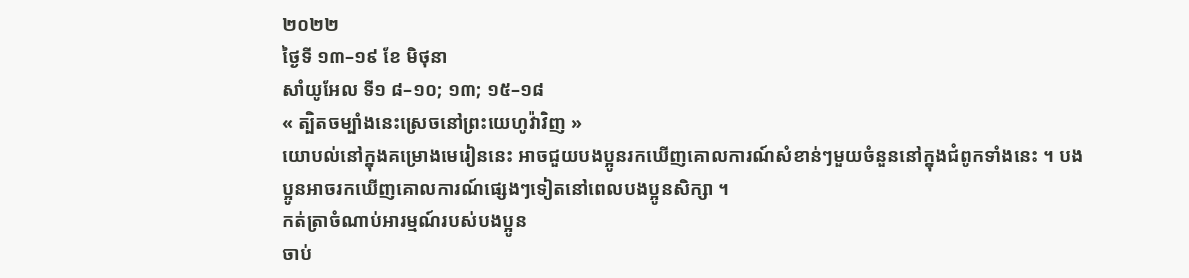២០២២
ថ្ងៃទី ១៣–១៩ ខែ មិថុនា
សាំយូអែល ទី១ ៨–១០; ១៣; ១៥–១៨
« ត្បិតចម្បាំងនេះស្រេចនៅព្រះយេហូវ៉ាវិញ »
យោបល់នៅក្នុងគម្រោងមេរៀននេះ អាចជួយបងប្អូនរកឃើញគោលការណ៍សំខាន់ៗមួយចំនួននៅក្នុងជំពូកទាំងនេះ ។ បងប្អូនអាចរកឃើញគោលការណ៍ផ្សេងៗទៀតនៅពេលបងប្អូនសិក្សា ។
កត់ត្រាចំណាប់អារម្មណ៍របស់បងប្អូន
ចាប់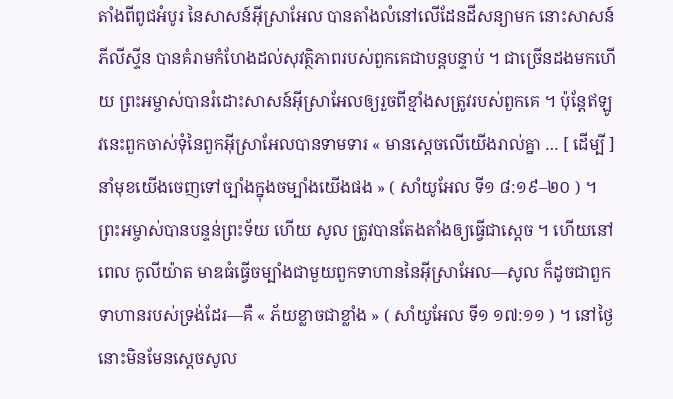តាំងពីពូជអំបូរ នៃសាសន៍អ៊ីស្រាអែល បានតាំងលំនៅលើដែនដីសន្យាមក នោះសាសន៍ភីលីស្ទីន បានគំរាមកំហែងដល់សុវត្ថិភាពរបស់ពួកគេជាបន្តបន្ទាប់ ។ ជាច្រើនដងមកហើយ ព្រះអម្ចាស់បានរំដោះសាសន៍អ៊ីស្រាអែលឲ្យរួចពីខ្មាំងសត្រូវរបស់ពួកគេ ។ ប៉ុន្តែឥឡូវនេះពួកចាស់ទុំនៃពួកអ៊ីស្រាអែលបានទាមទារ « មានស្តេចលើយើងរាល់គ្នា … [ ដើម្បី ] នាំមុខយើងចេញទៅច្បាំងក្នុងចម្បាំងយើងផង » ( សាំយូអែល ទី១ ៨:១៩–២០ ) ។ ព្រះអម្ចាស់បានបន្ទន់ព្រះទ័យ ហើយ សូល ត្រូវបានតែងតាំងឲ្យធ្វើជាស្តេច ។ ហើយនៅពេល កូលីយ៉ាត មាឌធំធ្វើចម្បាំងជាមួយពួកទាហាននៃអ៊ីស្រាអែល—សូល ក៏ដូចជាពួកទាហានរបស់ទ្រង់ដែរ—គឺ « ភ័យខ្លាចជាខ្លាំង » ( សាំយូអែល ទី១ ១៧:១១ ) ។ នៅថ្ងៃនោះមិនមែនស្តេចសូល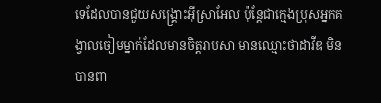ទេដែលបានជួយសង្គ្រោះអ៊ីស្រាអែល ប៉ុន្តែជាក្មេងប្រុសអ្នកគង្វាលចៀមម្នាក់ដែលមានចិត្ដរាបសា មានឈ្មោះថាដាវីឌ មិនបានពា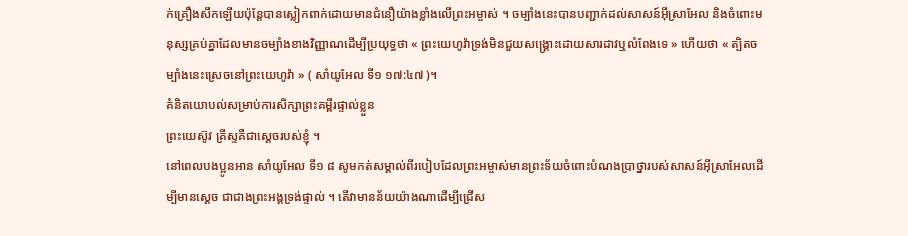ក់គ្រឿងសឹកឡើយប៉ុន្តែបានស្លៀកពាក់ដោយមានជំនឿយ៉ាងខ្លាំងលើព្រះអម្ចាស់ ។ ចម្បាំងនេះបានបញ្ជាក់ដល់សាសន៍អ៊ីស្រាអែល និងចំពោះមនុស្សគ្រប់គ្នាដែលមានចម្បាំងខាងវិញ្ញាណដើម្បីប្រយុទ្ធថា « ព្រះយេហូវ៉ាទ្រង់មិនជួយសង្គ្រោះដោយសារដាវឬលំពែងទេ » ហើយថា « ត្បិតចម្បាំងនេះស្រេចនៅព្រះយេហូវ៉ា » ( សាំយូអែល ទី១ ១៧:៤៧ )។
គំនិតយោបល់សម្រាប់ការសិក្សាព្រះគម្ពីរផ្ទាល់ខ្លួន
ព្រះយេស៊ូវ គ្រីស្ទគឺជាស្តេចរបស់ខ្ញុំ ។
នៅពេលបងប្អូនអាន សាំយូអែល ទី១ ៨ សូមកត់សម្គាល់ពីរបៀបដែលព្រះអម្ចាស់មានព្រះទ័យចំពោះបំណងប្រាថ្នារបស់សាសន៍អ៊ីស្រាអែលដើម្បីមានស្តេច ជាជាងព្រះអង្គទ្រង់ផ្ទាល់ ។ តើវាមានន័យយ៉ាងណាដើម្បីជ្រើស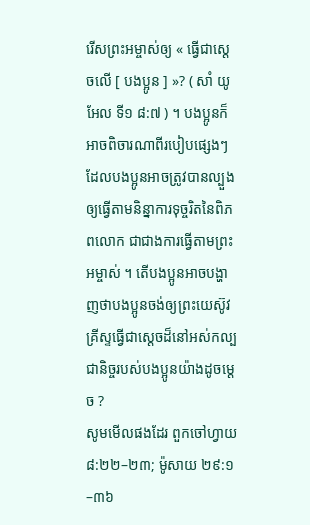រើសព្រះអម្ចាស់ឲ្យ « ធ្វើជាស្តេចលើ [ បងប្អូន ] »? ( សាំ យូអែល ទី១ ៨:៧ ) ។ បងប្អូនក៏អាចពិចារណាពីរបៀបផ្សេងៗដែលបងប្អូនអាចត្រូវបានល្បួងឲ្យធ្វើតាមនិន្នាការទុច្ចរិតនៃពិភពលោក ជាជាងការធ្វើតាមព្រះអម្ចាស់ ។ តើបងប្អូនអាចបង្ហាញថាបងប្អូនចង់ឲ្យព្រះយេស៊ូវ គ្រីស្ទធ្វើជាស្តេចដ៏នៅអស់កល្បជានិច្ចរបស់បងប្អូនយ៉ាងដូចម្តេច ?
សូមមើលផងដែរ ពួកចៅហ្វាយ ៨:២២–២៣; ម៉ូសាយ ២៩:១–៣៦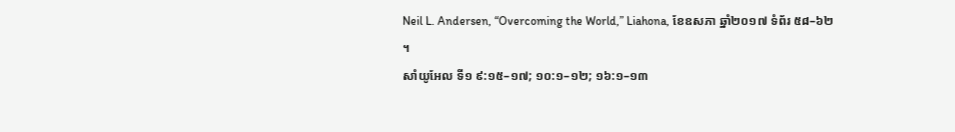Neil L. Andersen, “Overcoming the World,” Liahona, ខែឧសភា ឆ្នាំ២០១៧ ទំព័រ ៥៨–៦២ ។
សាំយូអែល ទី១ ៩:១៥–១៧; ១០:១–១២; ១៦:១–១៣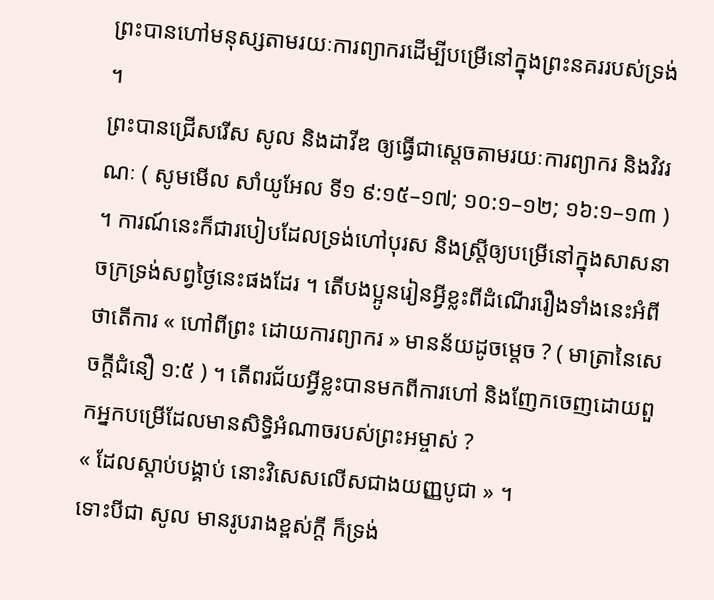ព្រះបានហៅមនុស្សតាមរយៈការព្យាករដើម្បីបម្រើនៅក្នុងព្រះនគររបស់ទ្រង់ ។
ព្រះបានជ្រើសរើស សូល និងដាវីឌ ឲ្យធ្វើជាស្តេចតាមរយៈការព្យាករ និងវិវរណៈ ( សូមមើល សាំយូអែល ទី១ ៩:១៥–១៧; ១០:១–១២; ១៦:១–១៣ ) ។ ការណ៍នេះក៏ជារបៀបដែលទ្រង់ហៅបុរស និងស្រ្តីឲ្យបម្រើនៅក្នុងសាសនាចក្រទ្រង់សព្វថ្ងៃនេះផងដែរ ។ តើបងប្អូនរៀនអ្វីខ្លះពីដំណើររឿងទាំងនេះអំពីថាតើការ « ហៅពីព្រះ ដោយការព្យាករ » មានន័យដូចម្តេច ? ( មាត្រានៃសេចក្តីជំនឿ ១:៥ ) ។ តើពរជ័យអ្វីខ្លះបានមកពីការហៅ និងញែកចេញដោយពួកអ្នកបម្រើដែលមានសិទ្ធិអំណាចរបស់ព្រះអម្ចាស់ ?
« ដែលស្តាប់បង្គាប់ នោះវិសេសលើសជាងយញ្ញបូជា » ។
ទោះបីជា សូល មានរូបរាងខ្ពស់ក្តី ក៏ទ្រង់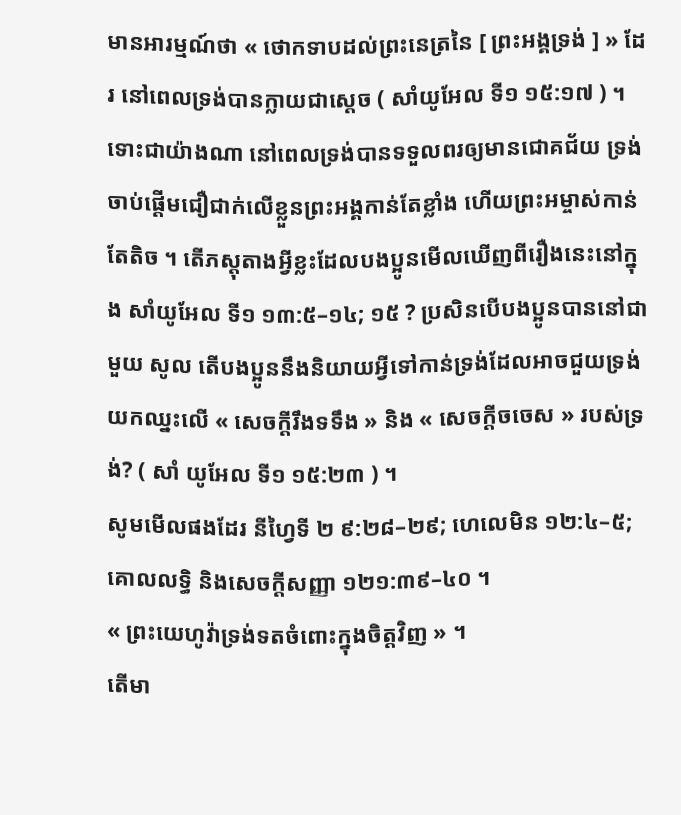មានអារម្មណ៍ថា « ថោកទាបដល់ព្រះនេត្រនៃ [ ព្រះអង្គទ្រង់ ] » ដែរ នៅពេលទ្រង់បានក្លាយជាស្តេច ( សាំយូអែល ទី១ ១៥:១៧ ) ។ ទោះជាយ៉ាងណា នៅពេលទ្រង់បានទទួលពរឲ្យមានជោគជ័យ ទ្រង់ចាប់ផ្តើមជឿជាក់លើខ្លួនព្រះអង្គកាន់តែខ្លាំង ហើយព្រះអម្ចាស់កាន់តែតិច ។ តើភស្តុតាងអ្វីខ្លះដែលបងប្អូនមើលឃើញពីរឿងនេះនៅក្នុង សាំយូអែល ទី១ ១៣:៥–១៤; ១៥ ? ប្រសិនបើបងប្អូនបាននៅជាមួយ សូល តើបងប្អូននឹងនិយាយអ្វីទៅកាន់ទ្រង់ដែលអាចជួយទ្រង់យកឈ្នះលើ « សេចក្តីរឹងទទឹង » និង « សេចក្តីចចេស » របស់ទ្រង់? ( សាំ យូអែល ទី១ ១៥:២៣ ) ។
សូមមើលផងដែរ នីហ្វៃទី ២ ៩:២៨–២៩; ហេលេមិន ១២:៤–៥; គោលលទ្ធិ និងសេចក្តីសញ្ញា ១២១:៣៩–៤០ ។
« ព្រះយេហូវ៉ាទ្រង់ទតចំពោះក្នុងចិត្តវិញ » ។
តើមា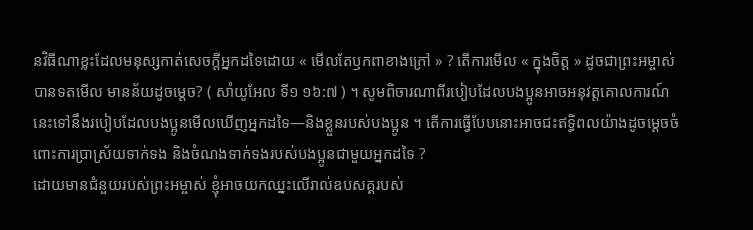នវិធីណាខ្លះដែលមនុស្សកាត់សេចក្តីអ្នកដទៃដោយ « មើលតែឫកពាខាងក្រៅ » ? តើការមើល « ក្នុងចិត្ត » ដូចជាព្រះអម្ចាស់បានទតមើល មានន័យដូចម្តេច? ( សាំយូអែល ទី១ ១៦:៧ ) ។ សូមពិចារណាពីរបៀបដែលបងប្អូនអាចអនុវត្តគោលការណ៍នេះទៅនឹងរបៀបដែលបងប្អូនមើលឃើញអ្នកដទៃ—និងខ្លួនរបស់បងប្អូន ។ តើការធ្វើបែបនោះអាចជះឥទ្ធិពលយ៉ាងដូចម្តេចចំពោះការប្រាស្រ័យទាក់ទង និងចំណងទាក់ទងរបស់បងប្អូនជាមួយអ្នកដទៃ ?
ដោយមានជំនួយរបស់ព្រះអម្ចាស់ ខ្ញុំអាចយកឈ្នះលើរាល់ឧបសគ្គរបស់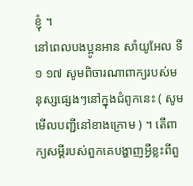ខ្ញុំ ។
នៅពេលបងប្អូនអាន សាំយូអែល ទី១ ១៧ សូមពិចារណាពាក្យរបស់មនុស្សផ្សេងៗនៅក្នុងជំពូកនេះ ( សូមមើលបញ្ជីនៅខាងក្រោម ) ។ តើពាក្យសម្ដីរបស់ពួកគេបង្ហាញអ្វីខ្លះពីពួ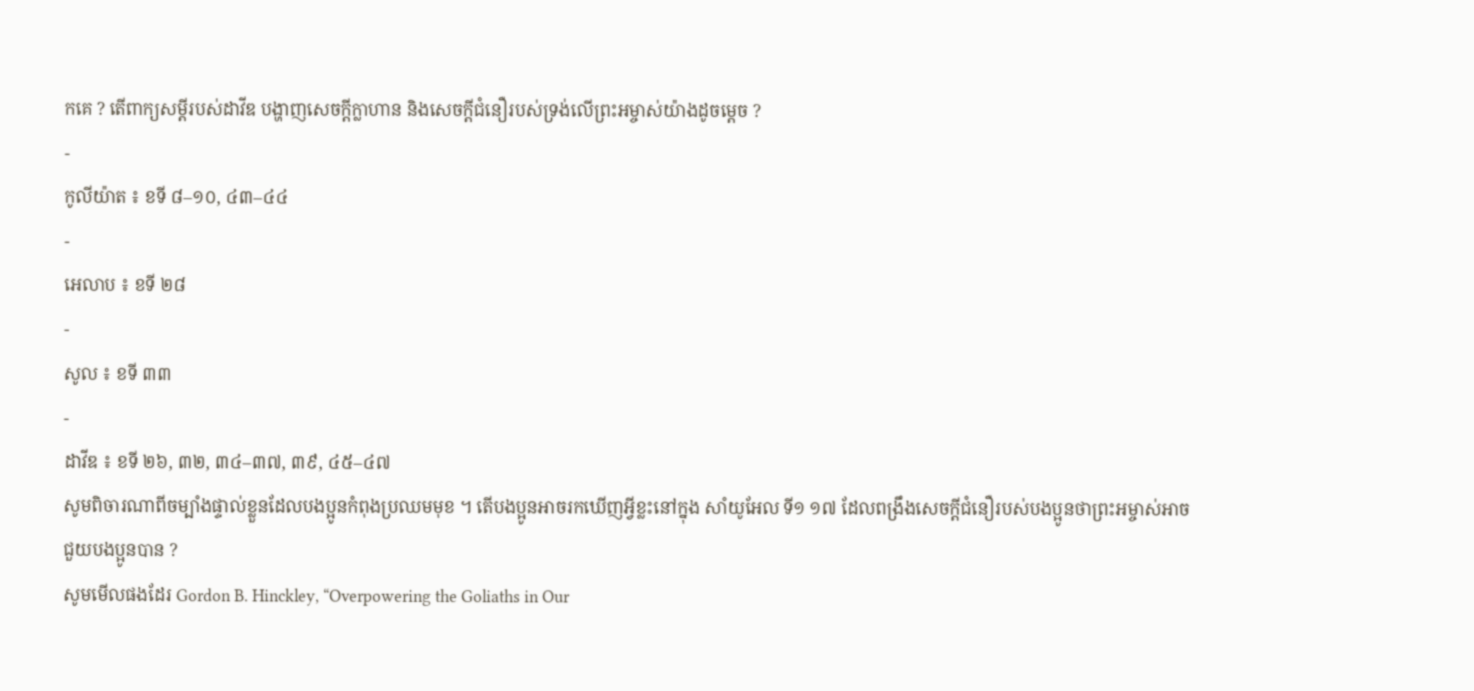កគេ ? តើពាក្យសម្ដីរបស់ដាវីឌ បង្ហាញសេចក្តីក្លាហាន និងសេចក្តីជំនឿរបស់ទ្រង់លើព្រះអម្ចាស់យ៉ាងដូចម្តេច ?
-
កូលីយ៉ាត ៖ ខទី ៨–១០, ៤៣–៤៤
-
អេលាប ៖ ខទី ២៨
-
សូល ៖ ខទី ៣៣
-
ដាវីឌ ៖ ខទី ២៦, ៣២, ៣៤–៣៧, ៣៩, ៤៥–៤៧
សូមពិចារណាពីចម្បាំងផ្ទាល់ខ្លួនដែលបងប្អូនកំពុងប្រឈមមុខ ។ តើបងប្អូនអាចរកឃើញអ្វីខ្លះនៅក្នុង សាំយូអែល ទី១ ១៧ ដែលពង្រឹងសេចក្តីជំនឿរបស់បងប្អូនថាព្រះអម្ចាស់អាចជួយបងប្អូនបាន ?
សូមមើលផងដែរ Gordon B. Hinckley, “Overpowering the Goliaths in Our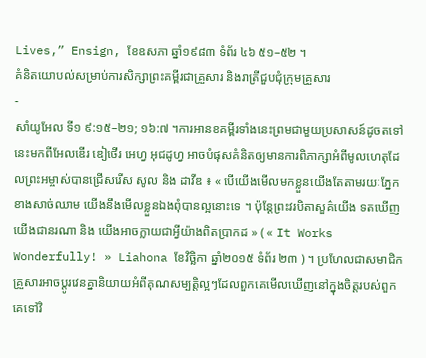Lives,” Ensign, ខែឧសភា ឆ្នាំ១៩៨៣ ទំព័រ ៤៦ ៥១–៥២ ។
គំនិតយោបល់សម្រាប់ការសិក្សាព្រះគម្ពីរជាគ្រួសារ និងរាត្រីជួបជុំក្រុមគ្រួសារ
-
សាំយូអែល ទី១ ៩:១៥–២១; ១៦:៧ ។ការអានខគម្ពីរទាំងនេះព្រមជាមួយប្រសាសន៍ដូចតទៅនេះមកពីអែលឌើរ ឌៀថើរ អេហ្វ អុជដូហ្វ អាចបំផុសគំនិតឲ្យមានការពិភាក្សាអំពីមូលហេតុដែលព្រះអម្ចាស់បានជ្រើសរើស សូល និង ដាវីឌ ៖ « បើយើងមើលមកខ្លួនយើងតែតាមរយៈភ្នែកខាងសាច់ឈាម យើងនឹងមើលខ្លួនឯងពុំបានល្អនោះទេ ។ ប៉ុន្តែព្រះវរបិតាសួគ៌យើង ទតឃើញយើងជានរណា និង យើងអាចក្លាយជាអ្វីយ៉ាងពិតប្រាកដ » ( « It Works Wonderfully! » Liahona ខែវិច្ឆិកា ឆ្នាំ២០១៥ ទំព័រ ២៣ ) ។ ប្រហែលជាសមាជិកគ្រួសារអាចប្តូរវេនគ្នានិយាយអំពីគុណសម្បត្តិល្អៗដែលពួកគេមើលឃើញនៅក្នុងចិត្តរបស់ពួកគេទៅវិ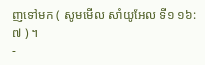ញទៅមក ( សូមមើល សាំយូអែល ទី១ ១៦:៧ ) ។
-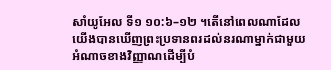សាំយូអែល ទី១ ១០:៦–១២ ។តើនៅពេលណាដែលយើងបានឃើញព្រះប្រទានពរដល់នរណាម្នាក់ជាមួយអំណាចខាងវិញ្ញាណដើម្បីបំ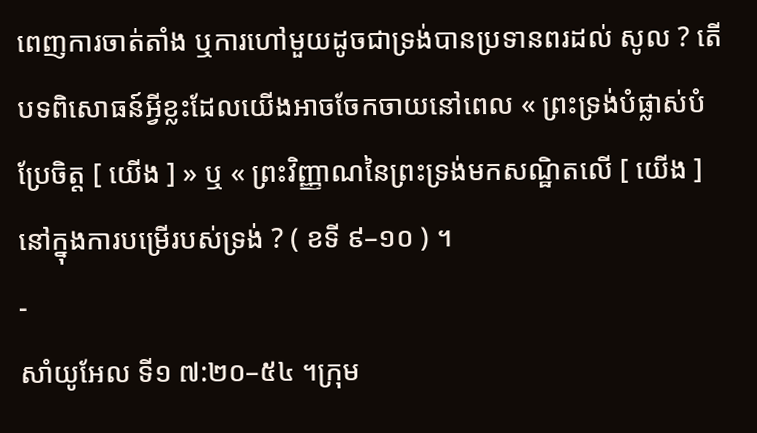ពេញការចាត់តាំង ឬការហៅមួយដូចជាទ្រង់បានប្រទានពរដល់ សូល ? តើបទពិសោធន៍អ្វីខ្លះដែលយើងអាចចែកចាយនៅពេល « ព្រះទ្រង់បំផ្លាស់បំប្រែចិត្ត [ យើង ] » ឬ « ព្រះវិញ្ញាណនៃព្រះទ្រង់មកសណ្ឋិតលើ [ យើង ] នៅក្នុងការបម្រើរបស់ទ្រង់ ? ( ខទី ៩–១០ ) ។
-
សាំយូអែល ទី១ ៧:២០–៥៤ ។ក្រុម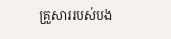គ្រួសាររបស់បង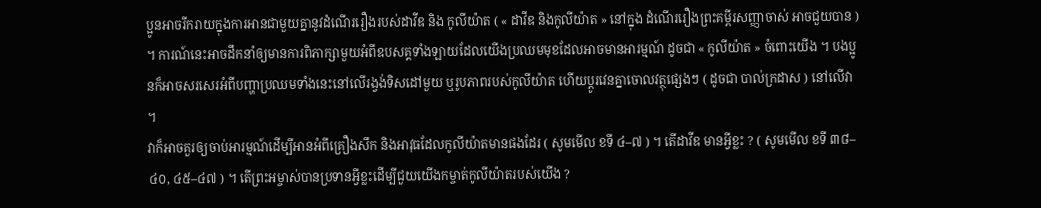ប្អូនអាចរីករាយក្នុងការអានជាមួយគ្នានូវដំណើររឿងរបស់ដាវីឌ និង កូលីយ៉ាត ( « ដាវីឌ និងកូលីយ៉ាត » នៅក្នុង ដំណើររឿងព្រះគម្ពីរសញ្ញាចាស់ អាចជួយបាន ) ។ ការណ៍នេះអាចដឹកនាំឲ្យមានការពិភាក្សាមួយអំពីឧបសគ្គទាំងឡាយដែលយើងប្រឈមមុខដែលអាចមានអារម្មណ៍ ដូចជា « កូលីយ៉ាត » ចំពោះយើង ។ បងប្អូនក៏អាចសរសេរអំពីបញ្ហាប្រឈមទាំងនេះនៅលើរង្វង់ទិសដៅមួយ ឬរូបភាពរបស់កូលីយ៉ាត ហើយប្តូរវេនគ្នាចោលវត្ថុផ្សេងៗ ( ដូចជា បាល់ក្រដាស ) នៅលើវា ។
វាក៏អាចគួរឲ្យចាប់អារម្មណ៍ដើម្បីអានអំពីគ្រឿងសឹក និងអាវុធដែលកូលីយ៉ាតមានផងដែរ ( សូមមើល ខទី ៤–៧ ) ។ តើដាវីឌ មានអ្វីខ្លះ ? ( សូមមើល ខទី ៣៨–៤០, ៤៥–៤៧ ) ។ តើព្រះអម្ចាស់បានប្រទានអ្វីខ្លះដើម្បីជួយយើងកម្ចាត់កូលីយ៉ាតរបស់យើង ?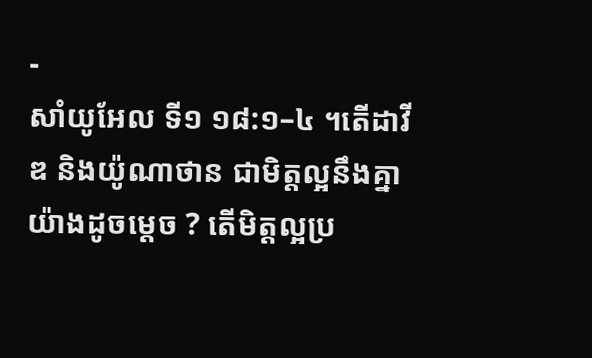-
សាំយូអែល ទី១ ១៨:១–៤ ។តើដាវីឌ និងយ៉ូណាថាន ជាមិត្តល្អនឹងគ្នាយ៉ាងដូចម្តេច ? តើមិត្តល្អប្រ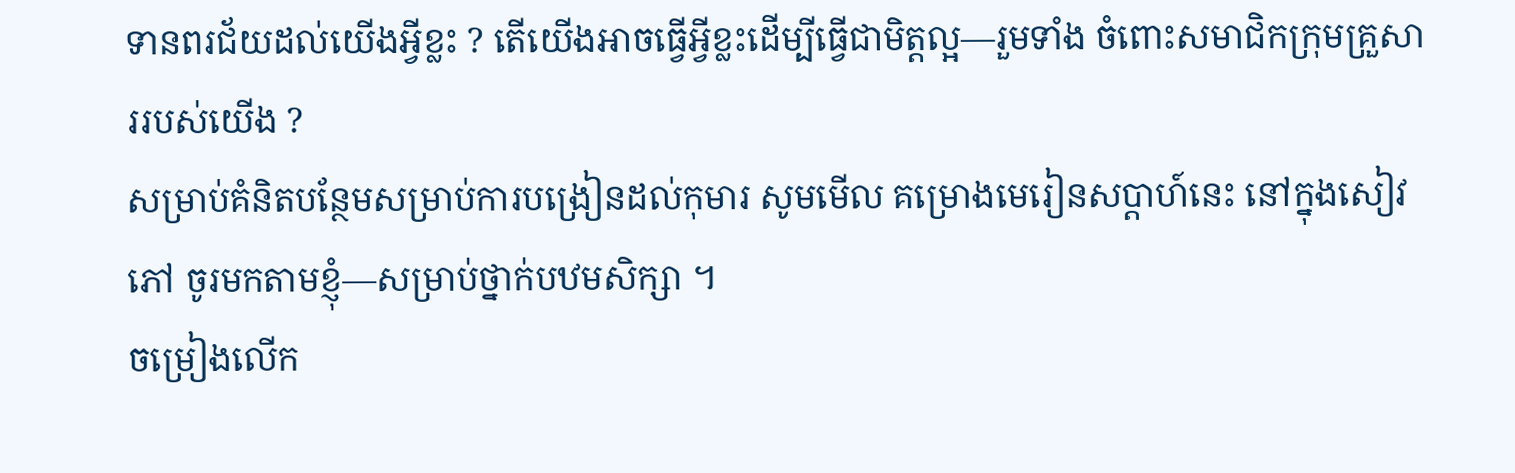ទានពរជ័យដល់យើងអ្វីខ្លះ ? តើយើងអាចធ្វើអ្វីខ្លះដើម្បីធ្វើជាមិត្តល្អ—រួមទាំង ចំពោះសមាជិកក្រុមគ្រួសាររបស់យើង ?
សម្រាប់គំនិតបន្ថែមសម្រាប់ការបង្រៀនដល់កុមារ សូមមើល គម្រោងមេរៀនសប្ដាហ៍នេះ នៅក្នុងសៀវភៅ ចូរមកតាមខ្ញុំ—សម្រាប់ថ្នាក់បឋមសិក្សា ។
ចម្រៀងលើក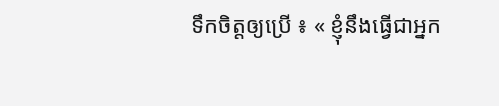ទឹកចិត្តឲ្យប្រើ ៖ « ខ្ញុំនឹងធ្វើជាអ្នក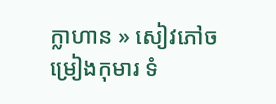ក្លាហាន » សៀវភៅចម្រៀងកុមារ ទំ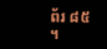ព័រ ៨៥ ។